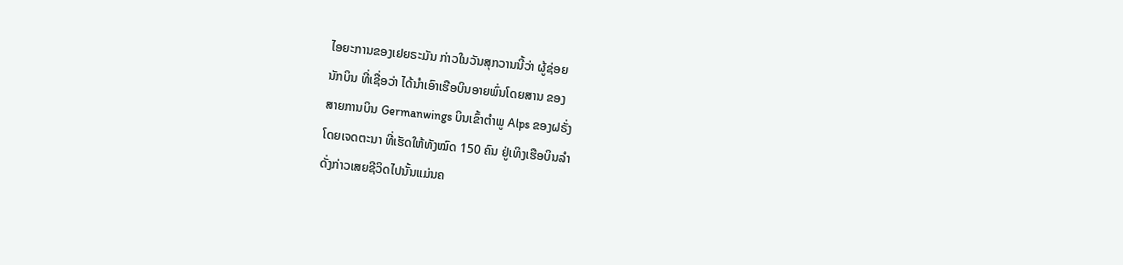ໄອຍະການຂອງເຢຍຣະມັນ ກ່າວໃນວັນສຸກວານນີ້ວ່າ ຜູ້ຊ່ອຍ
ນັກບິນ ທີ່ເຊື່ອວ່າ ໄດ້ນຳເອົາເຮືອບິນອາຍພົ່ນໂດຍສານ ຂອງ
ສາຍການບິນ Germanwings ບິນເຂົ້າຕຳພູ Alps ຂອງຝຣັ່ງ
ໂດຍເຈດຕະນາ ທີ່ເຮັດໃຫ້ທັງໝົດ 150 ຄົນ ຢູ່ເທິງເຮືອບິນລຳ
ດັ່ງກ່າວເສຍຊີວິດໄປນັ້ນແມ່ນຄ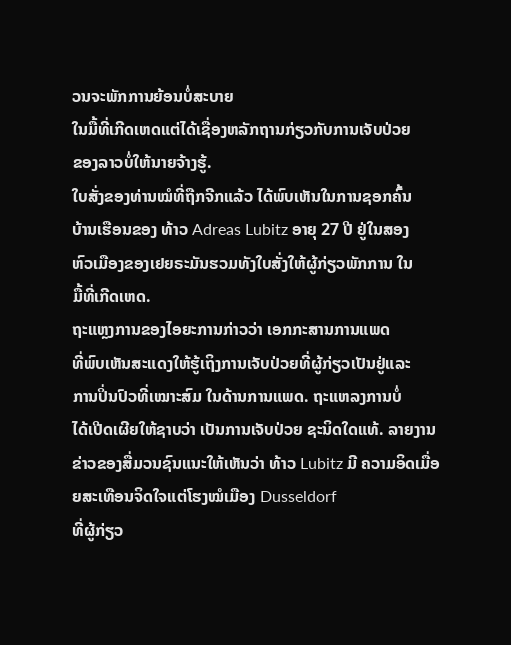ວນຈະພັກການຍ້ອນບໍ່ສະບາຍ
ໃນມື້ທີ່ເກີດເຫດແຕ່ໄດ້ເຊື່ອງຫລັກຖານກ່ຽວກັບການເຈັບປ່ວຍ
ຂອງລາວບໍ່ໃຫ້ນາຍຈ້າງຮູ້.
ໃບສັ່ງຂອງທ່ານໝໍທີ່ຖືກຈີກແລ້ວ ໄດ້ພົບເຫັນໃນການຊອກຄົ້ນ
ບ້ານເຮືອນຂອງ ທ້າວ Adreas Lubitz ອາຍຸ 27 ປີ ຢູ່ໃນສອງ
ຫົວເມືອງຂອງເຢຍຣະມັນຮວມທັງໃບສັ່ງໃຫ້ຜູ້ກ່ຽວພັກການ ໃນ
ມື້ທີ່ເກີດເຫດ.
ຖະແຫຼງການຂອງໄອຍະການກ່າວວ່າ ເອກກະສານການແພດ
ທີ່ພົບເຫັນສະແດງໃຫ້ຮູ້ເຖິງການເຈັບປ່ວຍທີ່ຜູ້ກ່ຽວເປັນຢູ່ແລະ
ການປິ່ນປົວທີ່ເໝາະສົມ ໃນດ້ານການແພດ. ຖະແຫລງການບໍ່
ໄດ້ເປີດເຜີຍໃຫ້ຊາບວ່າ ເປັນການເຈັບປ່ວຍ ຊະນິດໃດແທ້. ລາຍງານຂ່າວຂອງສື່ມວນຊົນແນະໃຫ້ເຫັນວ່າ ທ້າວ Lubitz ມີ ຄວາມອິດເມື່ອຍສະເທືອນຈິດໃຈແຕ່ໂຮງໝໍເມືອງ Dusseldorf
ທີ່ຜູ້ກ່ຽວ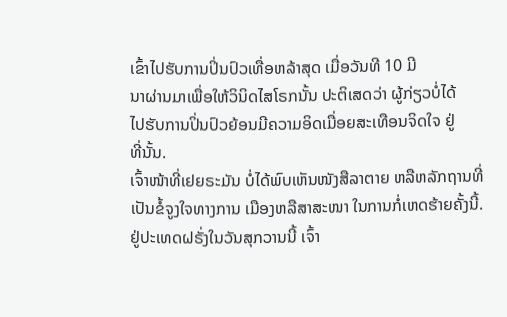ເຂົ້າໄປຮັບການປິ່ນປົວເທື່ອຫລ້າສຸດ ເມື່ອວັນທີ 10 ມີ
ນາຜ່ານມາເພື່ອໃຫ້ວິນິດໄສໂຣກນັ້ນ ປະຕິເສດວ່າ ຜູ້ກ່ຽວບໍ່ໄດ້
ໄປຮັບການປິ່ນປົວຍ້ອນມີຄວາມອິດເມື່ອຍສະເທືອນຈິດໃຈ ຢູ່
ທີ່ນັ້ນ.
ເຈົ້າໜ້າທີ່ເຢຍຣະມັນ ບໍ່ໄດ້ພົບເຫັນໜັງສືລາຕາຍ ຫລືຫລັກຖານທີ່ເປັນຂໍ້ຈູງໃຈທາງການ ເມືອງຫລືສາສະໜາ ໃນການກໍ່ເຫດຮ້າຍຄັ້ງນີ້.
ຢູ່ປະເທດຝຣັ່ງໃນວັນສຸກວານນີ້ ເຈົ້າ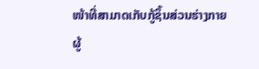ໜ້າທີ່ສາມາດເກັບກູ້ຊິ້ນສ່ວນຮ່າງກາຍຜູ້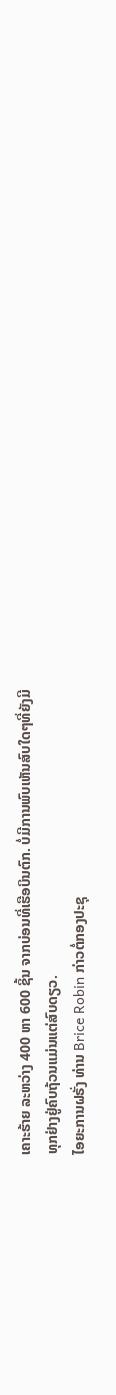ເຄາະຮ້າຍ ລະຫວ່າງ 400 ຫາ 600 ຊິ້ນ ຈາກບ່ອນທີ່ເຮືອບິນຕົກ. ບໍ່ມີການພົບເຫັນສົບໃດໆທີ່ຍັງມີ
ທຸກຢ່າງຢູ່ຄົບຖ້ວນແມ່ນແຕ່ສົບດຽວ.
ໄອຍະການຝຣັ່ງ ທ່ານ Brice Robin ກ່າວຕໍ່ກອງປະຊຸ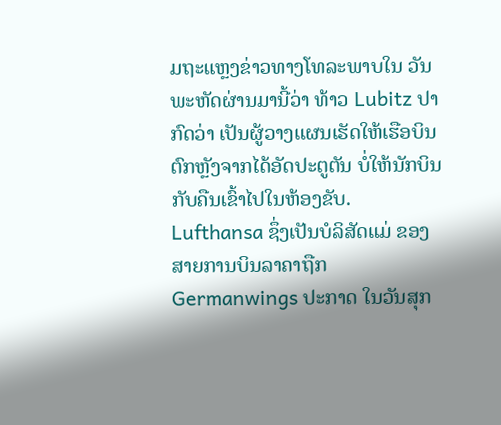ມຖະແຫຼງຂ່າວທາງໂທລະພາບໃນ ວັນພະຫັດຜ່ານມານີ້ວ່າ ທ້າວ Lubitz ປາກົດວ່າ ເປັນຜູ້ວາງແຜນເຮັດໃຫ້ເຮືອບິນຕົກຫຼັງຈາກໄດ້ອັດປະຕູຕັນ ບໍ່ໃຫ້ນັກບິນກັບຄືນເຂົ້າໄປໃນຫ້ອງຂັບ.
Lufthansa ຊຶ່ງເປັນບໍລິສັດແມ່ ຂອງສາຍການບິນລາຄາຖືກ Germanwings ປະກາດ ໃນວັນສຸກ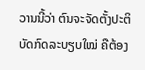ວານນີ້ວ່າ ຕົນຈະຈັດຕັ້ງປະຕິບັດກົດລະບຽບໃໝ່ ຄືຕ້ອງ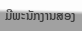ມີພະນັກງານສອງ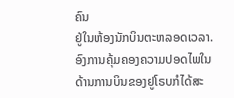ຄົນ
ຢູ່ໃນຫ້ອງນັກບິນຕະຫລອດເວລາ.
ອົງການຄຸ້ມຄອງຄວາມປອດໄພໃນດ້ານການບິນຂອງຢູໂຣບກໍໄດ້ສະ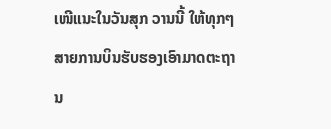ເໜີແນະໃນວັນສຸກ ວານນີ້ ໃຫ້ທຸກໆສາຍການບິນຮັບຮອງເອົາມາດຕະຖານ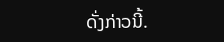ດັ່ງກ່າວນີ້.